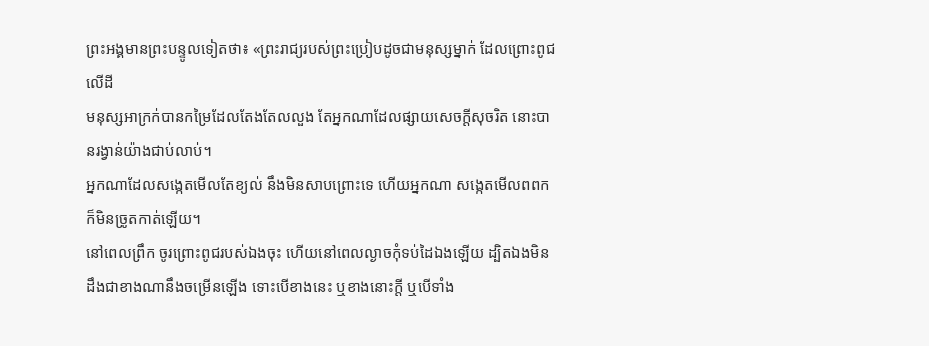ព្រះអង្គមានព្រះបន្ទូលទៀតថា៖ «ព្រះរាជ្យរបស់ព្រះប្រៀបដូចជាមនុស្សម្នាក់ ដែលព្រោះពូជលើដី
មនុស្សអាក្រក់បានកម្រៃដែលតែងតែលលួង តែអ្នកណាដែលផ្សាយសេចក្ដីសុចរិត នោះបានរង្វាន់យ៉ាងជាប់លាប់។
អ្នកណាដែលសង្កេតមើលតែខ្យល់ នឹងមិនសាបព្រោះទេ ហើយអ្នកណា សង្កេតមើលពពក ក៏មិនច្រូតកាត់ឡើយ។
នៅពេលព្រឹក ចូរព្រោះពូជរបស់ឯងចុះ ហើយនៅពេលល្ងាចកុំទប់ដៃឯងឡើយ ដ្បិតឯងមិនដឹងជាខាងណានឹងចម្រើនឡើង ទោះបើខាងនេះ ឬខាងនោះក្តី ឬបើទាំង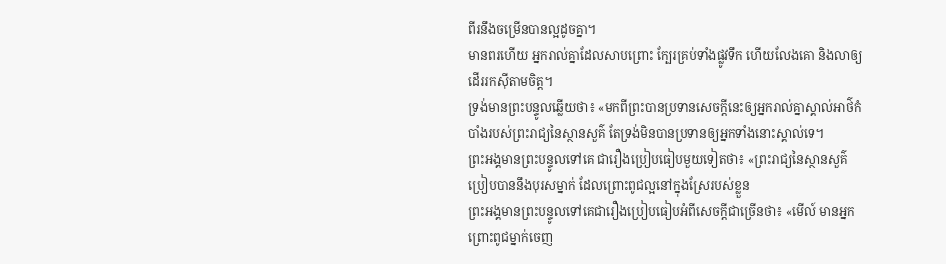ពីរនឹងចម្រើនបានល្អដូចគ្នា។
មានពរហើយ អ្នករាល់គ្នាដែលសាបព្រោះ ក្បែរគ្រប់ទាំងផ្លូវទឹក ហើយលែងគោ និងលាឲ្យដើររកស៊ីតាមចិត្ត។
ទ្រង់មានព្រះបន្ទូលឆ្លើយថា៖ «មកពីព្រះបានប្រទានសេចក្ដីនេះឲ្យអ្នករាល់គ្នាស្គាល់អាថ៌កំបាំងរបស់ព្រះរាជ្យនៃស្ថានសួគ៌ តែទ្រង់មិនបានប្រទានឲ្យអ្នកទាំងនោះស្គាល់ទេ។
ព្រះអង្គមានព្រះបន្ទូលទៅគេ ជារឿងប្រៀបធៀបមួយទៀតថា៖ «ព្រះរាជ្យនៃស្ថានសួគ៌ប្រៀបបាននឹងបុរសម្នាក់ ដែលព្រោះពូជល្អនៅក្នុងស្រែរបស់ខ្លួន
ព្រះអង្គមានព្រះបន្ទូលទៅគេជារឿងប្រៀបធៀបអំពីសេចក្ដីជាច្រើនថា៖ «មើល៍ មានអ្នកព្រោះពូជម្នាក់ចេញ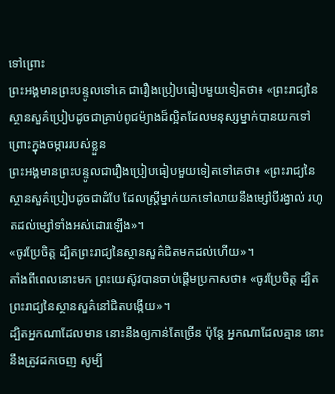ទៅព្រោះ
ព្រះអង្គមានព្រះបន្ទូលទៅគេ ជារឿងប្រៀបធៀបមួយទៀតថា៖ «ព្រះរាជ្យនៃស្ថានសួគ៌ប្រៀបដូចជាគ្រាប់ពូជម៉្យាងដ៏ល្អិតដែលមនុស្សម្នាក់បានយកទៅព្រោះក្នុងចម្ការរបស់ខ្លួន
ព្រះអង្គមានព្រះបន្ទូលជារឿងប្រៀបធៀបមួយទៀតទៅគេថា៖ «ព្រះរាជ្យនៃស្ថានសួគ៌ប្រៀបដូចជាដំបែ ដែលស្ត្រីម្នាក់យកទៅលាយនឹងម្សៅបីរង្វាល់ រហូតដល់ម្សៅទាំងអស់ដោរឡើង»។
«ចូរប្រែចិត្ត ដ្បិតព្រះរាជ្យនៃស្ថានសួគ៌ជិតមកដល់ហើយ»។
តាំងពីពេលនោះមក ព្រះយេស៊ូវបានចាប់ផ្តើមប្រកាសថា៖ «ចូរប្រែចិត្ត ដ្បិតព្រះរាជ្យនៃស្ថានសួគ៌នៅជិតបង្កើយ»។
ដ្បិតអ្នកណាដែលមាន នោះនឹងឲ្យកាន់តែច្រើន ប៉ុន្តែ អ្នកណាដែលគ្មាន នោះនឹងត្រូវដកចេញ សូម្បី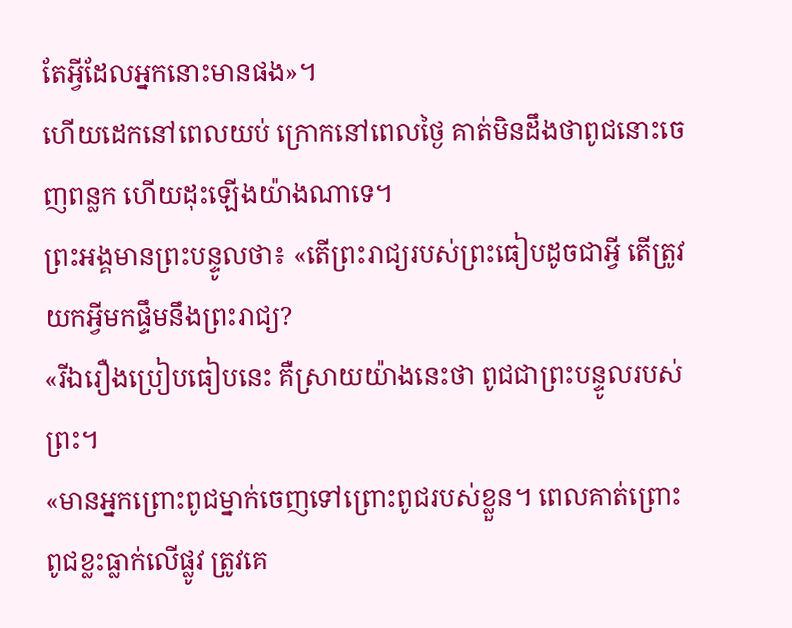តែអ្វីដែលអ្នកនោះមានផង»។
ហើយដេកនៅពេលយប់ ក្រោកនៅពេលថ្ងៃ គាត់មិនដឹងថាពូជនោះចេញពន្លក ហើយដុះឡើងយ៉ាងណាទេ។
ព្រះអង្គមានព្រះបន្ទូលថា៖ «តើព្រះរាជ្យរបស់ព្រះធៀបដូចជាអ្វី តើត្រូវយកអ្វីមកផ្ទឹមនឹងព្រះរាជ្យ?
«រីឯរឿងប្រៀបធៀបនេះ គឺស្រាយយ៉ាងនេះថា ពូជជាព្រះបន្ទូលរបស់ព្រះ។
«មានអ្នកព្រោះពូជម្នាក់ចេញទៅព្រោះពូជរបស់ខ្លួន។ ពេលគាត់ព្រោះ ពូជខ្លះធ្លាក់លើផ្លូវ ត្រូវគេ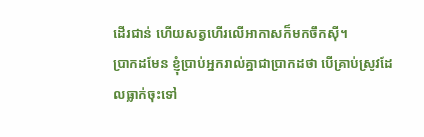ដើរជាន់ ហើយសត្វហើរលើអាកាសក៏មកចឹកស៊ី។
ប្រាកដមែន ខ្ញុំប្រាប់អ្នករាល់គ្នាជាប្រាកដថា បើគ្រាប់ស្រូវដែលធ្លាក់ចុះទៅ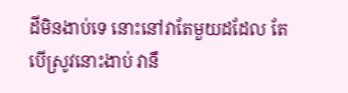ដីមិនងាប់ទេ នោះនៅវាតែមួយដដែល តែបើស្រូវនោះងាប់ វានឹ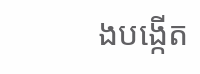ងបង្កើត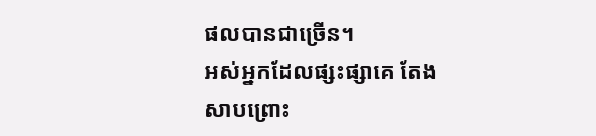ផលបានជាច្រើន។
អស់អ្នកដែលផ្សះផ្សាគេ តែងសាបព្រោះ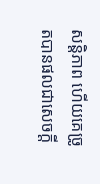សន្តិភាព ហើយគេច្រូតបានផលជាសេចក្ដី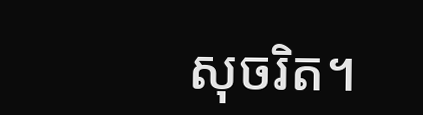សុចរិត។